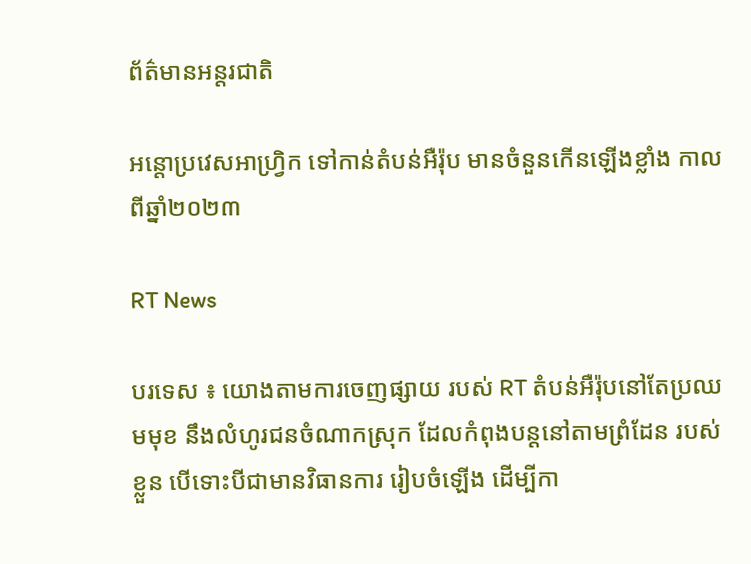ព័ត៌មានអន្តរជាតិ

អន្តោប្រវេសអាហ្វ្រិក ទៅកាន់តំបន់អឺរ៉ុប មានចំនួនកើនឡើងខ្លាំង កាលពីឆ្នាំ២០២៣

RT News

បរទេស ៖ យោងតាមការចេញផ្សាយ របស់ RT តំបន់អឺរ៉ុបនៅតែប្រឈមមុខ នឹងលំហូរជនចំណាកស្រុក ដែលកំពុងបន្តនៅតាមព្រំដែន របស់ខ្លួន បើទោះបីជាមានវិធានការ រៀបចំឡើង ដើម្បីកា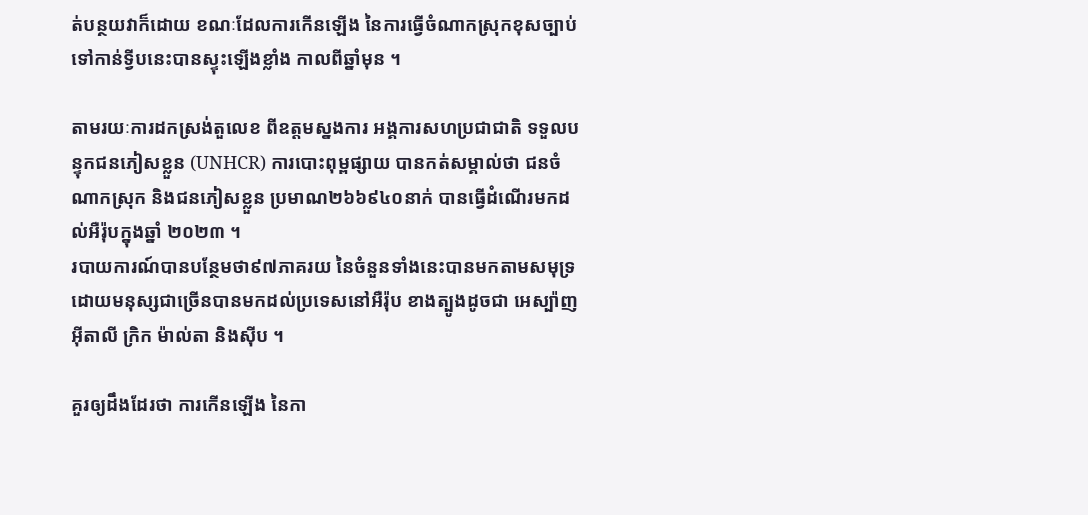ត់បន្ថយវាក៏ដោយ ខណៈដែលការកើនឡើង នៃការធ្វើចំណាកស្រុកខុសច្បាប់ ទៅកាន់ទ្វីបនេះបានស្ទុះឡើងខ្លាំង កាលពីឆ្នាំមុន ។

តាមរយៈការដកស្រង់តួលេខ ពីឧត្តមស្នងការ អង្គការសហប្រជាជាតិ ទទួលបន្ទុកជនភៀសខ្លួន (UNHCR) ការបោះពុម្ពផ្សាយ បានកត់សម្គាល់ថា ជនចំណាកស្រុក និងជនភៀសខ្លួន ប្រមាណ២៦៦៩៤០នាក់ បានធ្វើដំណើរមកដល់អឺរ៉ុបក្នុងឆ្នាំ ២០២៣ ។
របាយការណ៍បានបន្ថែមថា៩៧ភាគរយ នៃចំនួនទាំងនេះបានមកតាមសមុទ្រ ដោយមនុស្សជាច្រើនបានមកដល់ប្រទេសនៅអឺរ៉ុប ខាងត្បូងដូចជា អេស្ប៉ាញ អ៊ីតាលី ក្រិក ម៉ាល់តា និងស៊ីប ។

គួរឲ្យដឹងដែរថា ការកើនឡើង នៃកា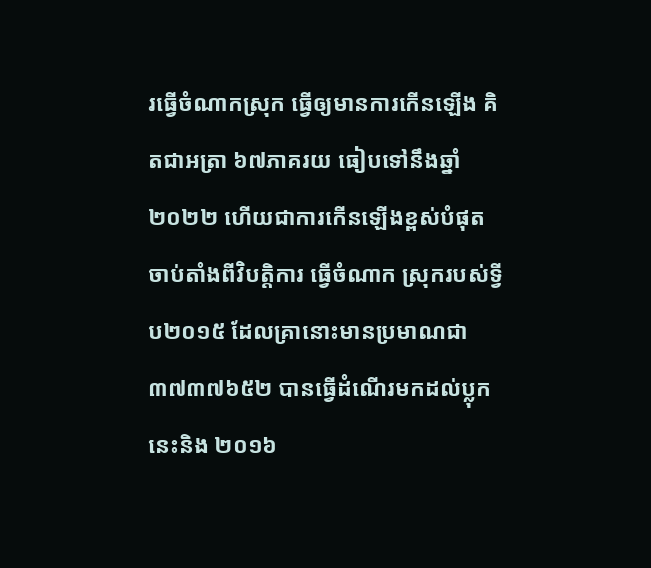រធ្វើចំណាកស្រុក ធ្វើឲ្យមានការកើនឡើង គិតជាអត្រា ៦៧ភាគរយ ធៀបទៅនឹងឆ្នាំ២០២២ ហើយជាការកើនឡើងខ្ពស់បំផុត ចាប់តាំងពីវិបត្តិការ ធ្វើចំណាក ស្រុករបស់ទ្វីប២០១៥ ដែលគ្រានោះមានប្រមាណជា ៣៧៣៧៦៥២ បានធ្វើដំណើរមកដល់ប្លុកនេះនិង ២០១៦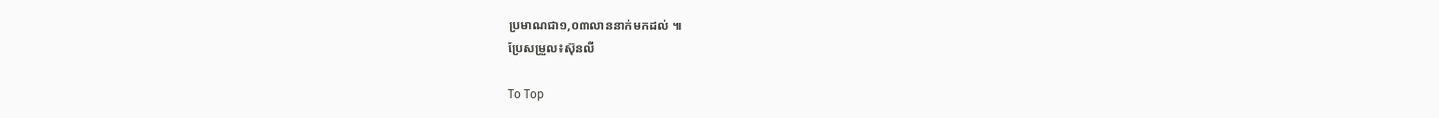ប្រមាណជា១,០៣លាននាក់មកដល់ ៕
ប្រែសម្រួល៖ស៊ុនលី

To Top